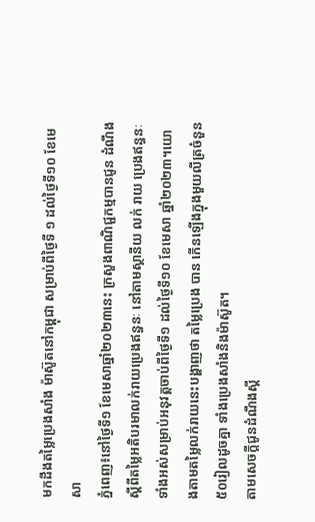មកដឹងតម្លៃប្រេងសាំង ម៉ាស៊ូតនៅកម្ពុជា សម្រាប់ពីថ្ងៃទី ១ ដល់ថ្ងៃទី១០ ខែមេសា
ភ្នំពេញ៖នៅថ្ងៃទី១ ខែមេសាឆ្នាំ២០២៣នេះ ក្រសួងពាណិជ្ជកម្មបានជូន ដំណឹង ស្តីពីតម្លៃអតិបរមាលក់រាយប្រេងឥន្ធនៈ នៅតាមស្ថានីយ លក់ រាយ ប្រេងឥន្ធនៈទាំងអស់សម្រាប់អនុវត្តចាប់ពីថ្ងៃទី១ ដល់ថ្ងៃទី១០ ខែមេសា ឆ្នាំ២០២៣។យោងតាមតម្លៃលក់រាយនេះបង្ហាញថា តម្លៃប្រេង បាន កើនឡើងក្នុងមួយលីត្រចំនួន៥០រៀលដូចគ្នា ទាំងប្រេងសាំងនិងម៉ាស៊ូត។
តាមសេចក្តីជូនដំណឹងស្តី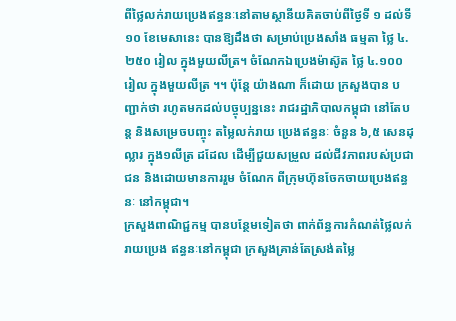ពីថ្លៃលក់រាយប្រេងឥន្ធនៈនៅតាមស្ថានីយគិតចាប់ពីថ្ងៃទី ១ ដល់ទី១០ ខែមេសានេះ បានឱ្យដឹងថា សម្រាប់ប្រេងសាំង ធម្មតា ថ្លៃ ៤.២៥០ រៀល ក្នុងមួយលីត្រ។ ចំណែកឯប្រេងម៉ាស៊ូត ថ្លៃ ៤.១០០ រៀល ក្នុងមួយលីត្រ ។។ ប៉ុន្តែ យ៉ាងណា ក៏ដោយ ក្រសួងបាន បញ្ជាក់ថា រហូតមកដល់បច្ចុប្បន្ននេះ រាជរដ្ឋាភិបាលកម្ពុជា នៅតែបន្ត និងសម្រេចបញ្ចុះ តម្លៃលក់រាយ ប្រេងឥន្ធនៈ ចំនួន ៦,៥ សេនដុល្លារ ក្នុង១លីត្រ ដដែល ដើម្បីជួយសម្រួល ដល់ជីវភាពរបស់ប្រជាជន និងដោយមានការរួម ចំណែក ពីក្រុមហ៊ុនចែកចាយប្រេងឥន្ធនៈ នៅកម្ពុជា។
ក្រសួងពាណិជ្ជកម្ម បានបន្ថែមទៀតថា ពាក់ព័ន្ធការកំណត់ថ្លៃលក់រាយប្រេង ឥន្ធនៈនៅកម្ពុជា ក្រសួងគ្រាន់តែស្រង់តម្លៃ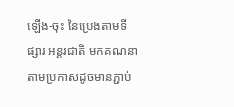ឡើង-ចុះ នៃប្រេងតាមទីផ្សារ អន្តរជាតិ មកគណនា តាមប្រកាសដូចមានភ្ជាប់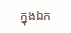ក្នុងឯក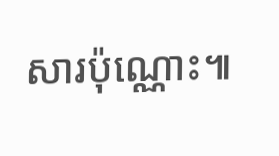សារប៉ុណ្ណោះ៕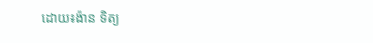ដោយ៖ង៉ាន ទិត្យ